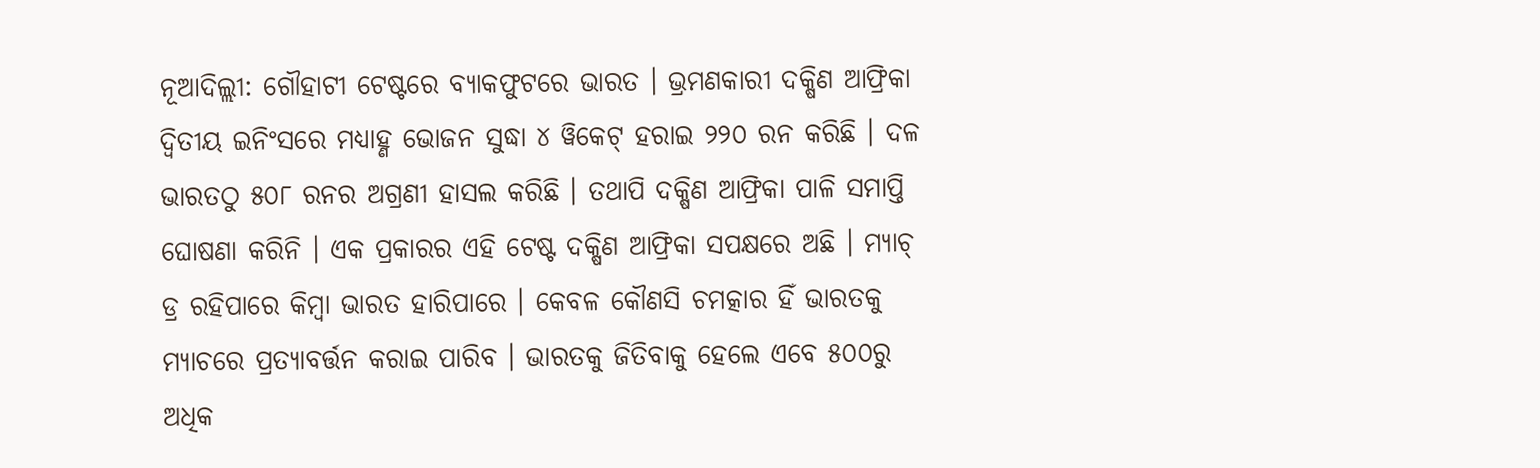ନୂଆଦିଲ୍ଲୀ: ଗୌହାଟୀ ଟେଷ୍ଟରେ ବ୍ୟାକଫୁଟରେ ଭାରତ । ଭ୍ରମଣକାରୀ ଦକ୍ଷିଣ ଆଫ୍ରିକା ଦ୍ୱିତୀୟ ଇନିଂସରେ ମଧ୍ୟାହ୍ଣ ଭୋଜନ ସୁଦ୍ଧା ୪ ୱିକେଟ୍ ହରାଇ ୨୨୦ ରନ କରିଛି । ଦଳ ଭାରତଠୁ ୫୦୮ ରନର ଅଗ୍ରଣୀ ହାସଲ କରିଛି । ତଥାପି ଦକ୍ଷିଣ ଆଫ୍ରିକା ପାଳି ସମାପ୍ତି ଘୋଷଣା କରିନି । ଏକ ପ୍ରକାରର ଏହି ଟେଷ୍ଟ ଦକ୍ଷିଣ ଆଫ୍ରିକା ସପକ୍ଷରେ ଅଛି । ମ୍ୟାଚ୍ ଡ୍ର ରହିପାରେ କିମ୍ବା ଭାରତ ହାରିପାରେ । କେବଳ କୌଣସି ଚମତ୍କାର ହିଁ ଭାରତକୁ ମ୍ୟାଚରେ ପ୍ରତ୍ୟାବର୍ତ୍ତନ କରାଇ ପାରିବ । ଭାରତକୁ ଜିତିବାକୁ ହେଲେ ଏବେ ୫୦୦ରୁ ଅଧିକ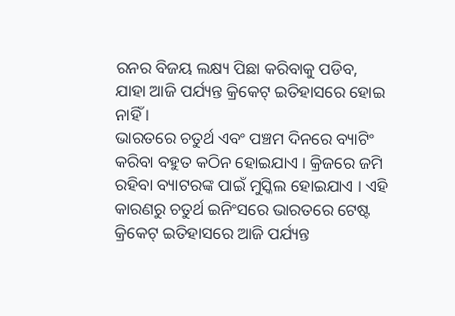ରନର ବିଜୟ ଲକ୍ଷ୍ୟ ପିଛା କରିବାକୁ ପଡିବ, ଯାହା ଆଜି ପର୍ଯ୍ୟନ୍ତ କ୍ରିକେଟ୍ ଇତିହାସରେ ହୋଇ ନାହିଁ ।
ଭାରତରେ ଚତୁର୍ଥ ଏବଂ ପଞ୍ଚମ ଦିନରେ ବ୍ୟାଟିଂ କରିବା ବହୁତ କଠିନ ହୋଇଯାଏ । କ୍ରିଜରେ ଜମି ରହିବା ବ୍ୟାଟରଙ୍କ ପାଇଁ ମୁସ୍କିଲ ହୋଇଯାଏ । ଏହି କାରଣରୁ ଚତୁର୍ଥ ଇନିଂସରେ ଭାରତରେ ଟେଷ୍ଟ କ୍ରିକେଟ୍ ଇତିହାସରେ ଆଜି ପର୍ଯ୍ୟନ୍ତ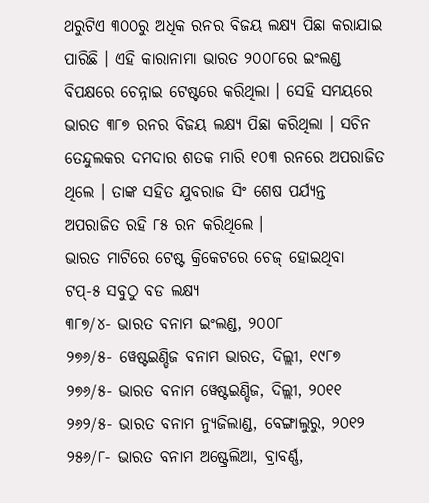ଥରୁଟିଏ ୩୦୦ରୁ ଅଧିକ ରନର ବିଜୟ ଲକ୍ଷ୍ୟ ପିଛା କରାଯାଇ ପାରିଛି । ଏହି କାରାନାମା ଭାରତ ୨୦୦୮ରେ ଇଂଲଣ୍ଡ ବିପକ୍ଷରେ ଚେନ୍ନାଇ ଟେଷ୍ଟରେ କରିଥିଲା । ସେହି ସମୟରେ ଭାରତ ୩୮୭ ରନର ବିଜୟ ଲକ୍ଷ୍ୟ ପିଛା କରିଥିଲା । ସଚିନ ତେନ୍ଦୁଲକର ଦମଦାର ଶତକ ମାରି ୧୦୩ ରନରେ ଅପରାଜିତ ଥିଲେ । ତାଙ୍କ ସହିତ ଯୁବରାଜ ସିଂ ଶେଷ ପର୍ଯ୍ୟନ୍ତ ଅପରାଜିତ ରହି ୮୫ ରନ କରିଥିଲେ ।
ଭାରତ ମାଟିରେ ଟେଷ୍ଟ କ୍ରିକେଟରେ ଚେଜ୍ ହୋଇଥିବା ଟପ୍-୫ ସବୁଠୁ ବଡ ଲକ୍ଷ୍ୟ
୩୮୭/୪- ଭାରତ ବନାମ ଇଂଲଣ୍ଡ, ୨୦୦୮
୨୭୬/୫- ୱେଷ୍ଟଇଣ୍ଡିଜ ବନାମ ଭାରତ, ଦିଲ୍ଲୀ, ୧୯୮୭
୨୭୬/୫- ଭାରତ ବନାମ ୱେଷ୍ଟଇଣ୍ଡିଜ, ଦିଲ୍ଲୀ, ୨୦୧୧
୨୬୨/୫- ଭାରତ ବନାମ ନ୍ୟୁଜିଲାଣ୍ଡ, ବେଙ୍ଗାଲୁରୁ, ୨୦୧୨
୨୫୬/୮- ଭାରତ ବନାମ ଅଷ୍ଟ୍ରେଲିଆ, ବ୍ରାବର୍ଣ୍ଣ,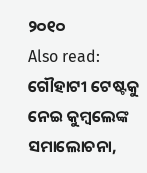୨୦୧୦
Also read: ଗୌହାଟୀ ଟେଷ୍ଟକୁ ନେଇ କୁମ୍ବଲେଙ୍କ ସମାଲୋଚନା,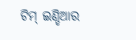ଟିମ୍ ଇଣ୍ଡିଆର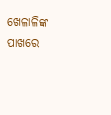ଖେଳାଳିଙ୍କ ପାଖରେ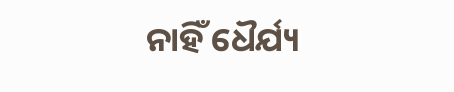ନାହିଁ ଧୈର୍ଯ୍ୟ